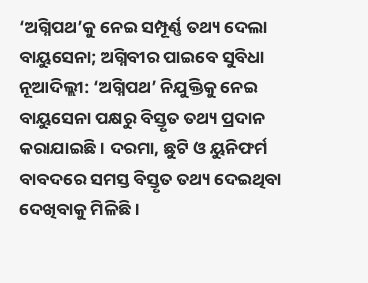‘ଅଗ୍ନିପଥ’କୁ ନେଇ ସମ୍ପୂର୍ଣ୍ଣ ତଥ୍ୟ ଦେଲା ବାୟୁସେନା; ଅଗ୍ନିବୀର ପାଇବେ ସୁବିଧା
ନୂଆଦିଲ୍ଲୀ: ‘ଅଗ୍ନିପଥ’ ନିଯୁକ୍ତିକୁ ନେଇ ବାୟୁସେନା ପକ୍ଷରୁ ବିସ୍ତୃତ ତଥ୍ୟ ପ୍ରଦାନ କରାଯାଇଛି । ଦରମା, ଛୁଟି ଓ ୟୁନିଫର୍ମ ବାବଦରେ ସମସ୍ତ ବିସ୍ତୃତ ତଥ୍ୟ ଦେଇଥିବା ଦେଖିବାକୁ ମିଳିଛି ।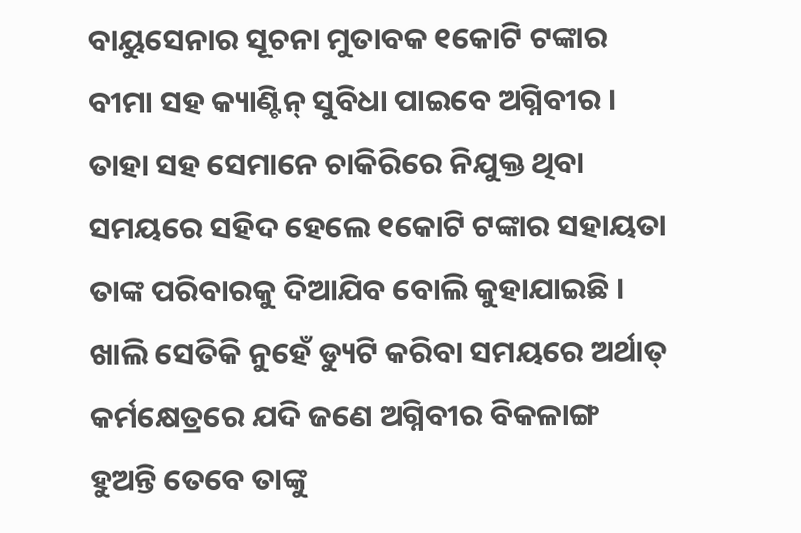ବାୟୁସେନାର ସୂଚନା ମୁତାବକ ୧କୋଟି ଟଙ୍କାର ବୀମା ସହ କ୍ୟାଣ୍ଟିନ୍ ସୁବିଧା ପାଇବେ ଅଗ୍ନିବୀର । ତାହା ସହ ସେମାନେ ଚାକିରିରେ ନିଯୁକ୍ତ ଥିବା ସମୟରେ ସହିଦ ହେଲେ ୧କୋଟି ଟଙ୍କାର ସହାୟତା ତାଙ୍କ ପରିବାରକୁ ଦିଆଯିବ ବୋଲି କୁହାଯାଇଛି । ଖାଲି ସେତିକି ନୁହେଁ ଡ୍ୟୁଟି କରିବା ସମୟରେ ଅର୍ଥାତ୍ କର୍ମକ୍ଷେତ୍ରରେ ଯଦି ଜଣେ ଅଗ୍ନିବୀର ବିକଳାଙ୍ଗ ହୁଅନ୍ତି ତେବେ ତାଙ୍କୁ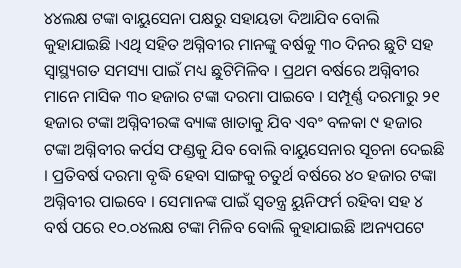୪୪ଲକ୍ଷ ଟଙ୍କା ବାୟୁସେନା ପକ୍ଷରୁ ସହାୟତା ଦିଆଯିବ ବୋଲି କୁହାଯାଇଛି ।ଏଥି ସହିତ ଅଗ୍ନିବୀର ମାନଙ୍କୁ ବର୍ଷକୁ ୩୦ ଦିନର ଛୁଟି ସହ ସ୍ୱାସ୍ଥ୍ୟଗତ ସମସ୍ୟା ପାଇଁ ମଧ୍ୟ ଛୁଟିମିଳିବ । ପ୍ରଥମ ବର୍ଷରେ ଅଗ୍ନିବୀର ମାନେ ମାସିକ ୩୦ ହଜାର ଟଙ୍କା ଦରମା ପାଇବେ । ସମ୍ପୂର୍ଣ୍ଣ ଦରମାରୁ ୨୧ ହଜାର ଟଙ୍କା ଅଗ୍ନିବୀରଙ୍କ ବ୍ୟାଙ୍କ ଖାତାକୁ ଯିବ ଏବଂ ବଳକା ୯ ହଜାର ଟଙ୍କା ଅଗ୍ନିବୀର କର୍ପସ ଫଣ୍ଡକୁ ଯିବ ବୋଲି ବାୟୁସେନାର ସୂଚନା ଦେଇଛି । ପ୍ରତିବର୍ଷ ଦରମା ବୃଦ୍ଧି ହେବା ସାଙ୍ଗକୁ ଚତୁର୍ଥ ବର୍ଷରେ ୪୦ ହଜାର ଟଙ୍କା ଅଗ୍ନିବୀର ପାଇବେ । ସେମାନଙ୍କ ପାଇଁ ସ୍ୱତନ୍ତ୍ର ୟୁନିଫର୍ମ ରହିବା ସହ ୪ ବର୍ଷ ପରେ ୧୦.୦୪ଲକ୍ଷ ଟଙ୍କା ମିଳିବ ବୋଲି କୁହାଯାଇଛି ।ଅନ୍ୟପଟେ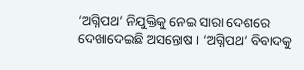‘ଅଗ୍ନିପଥ’ ନିଯୁକ୍ତିକୁ ନେଇ ସାରା ଦେଶରେ ଦେଖାଦେଇଛି ଅସନ୍ତୋଷ । ‘ଅଗ୍ନିପଥ’ ବିବାଦକୁ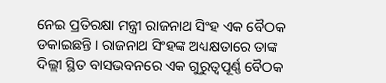ନେଇ ପ୍ରତିରକ୍ଷା ମନ୍ତ୍ରୀ ରାଜନାଥ ସିଂହ ଏକ ବୈଠକ ଡକାଇଛନ୍ତି । ରାଜନାଥ ସିଂହଙ୍କ ଅଧ୍ୟକ୍ଷତାରେ ତାଙ୍କ ଦିଲ୍ଲୀ ସ୍ଥିତ ବାସଭବନରେ ଏକ ଗୁରୁତ୍ୱପୂର୍ଣ୍ଣ ବୈଠକ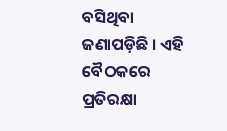ବସିଥିବା ଜଣାପଡ଼ିଛି । ଏହି ବୈଠକରେ ପ୍ରତିରକ୍ଷା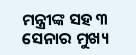ମନ୍ତ୍ରୀଙ୍କ ସହ ୩ ସେନାର ମୁଖ୍ୟ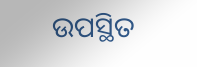ଉପସ୍ଥିତ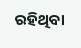ରହିଥିବା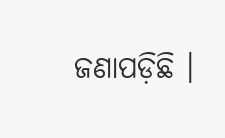ଜଣାପଡ଼ିଛି ।